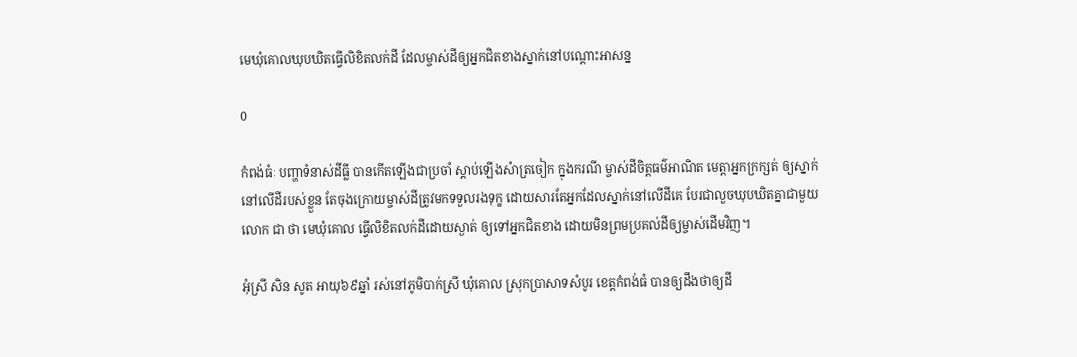មេឃុំគោលឃុបឃិតធ្វើលិខិតលក់ដី ដែលម្ចាស់ដីឲ្យអ្នកជិតខាងស្នាក់នៅបណ្តោះអាសន្ន

0

កំពង់ធំៈ បញ្ហាទំនាស់ដីធ្លី បានកើតឡើងជាប្រចាំ ស្តាប់ឡើងសំាត្រចៀក ក្នុងករណី ម្ចាស់ដីចិត្តធម៌អាណិត មេត្តាអ្នកក្រក្សត់ ឲ្យស្នាក់នៅលើដីរបស់ខ្លួន តែចុងក្រោយម្ចាស់ដីត្រូវមកទទួលរងទុក្ខ ដោយសារតែអ្នកដែលស្នាក់នៅលើដីគេ បែរជាលួចឃុបឃិតគ្នាជាមួយលោក ជា ថា មេឃុំគោល ធ្វើលិខិតលក់ដីដោយស្ងាត់ ឲ្យទៅអ្នកជិតខាង ដោយមិនព្រមប្រគល់ដីឲ្យម្ចាស់ដើមវិញ។

អុំស្រី សិន សូត អាយុ៦៩ឆ្នាំ រស់នៅភូមិបាក់ស្រី ឃុំគោល ស្រុកប្រាសាទសំបូរ ខេត្តកំពង់ធំ បានឲ្យដឹងថាឲ្យដី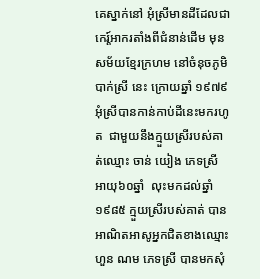គេស្នាក់នៅ អុំស្រីមានដីដែលជាកេរ្ត៍អាករតាំងពីជំនាន់ដើម មុនសម័យខ្មែរក្រហម នៅចំនុចភូមិបាក់ស្រី នេះ ក្រោយឆ្នាំ ១៩៧៩ អុំស្រីបានកាន់កាប់ដីនេះមករហូត  ជាមួយនឹងក្មួយស្រីរបស់គាត់ឈ្មោះ ចាន់ យៀង ភេទស្រី អាយុ៦០ឆ្នាំ  លុះមកដល់ឆ្នាំ ១៩៨៥ ក្មួយស្រីរបស់គាត់ បានអាណិតអាសូអ្នកជិតខាងឈ្មោះ ហួន ណម ភេទស្រី បានមកសុំ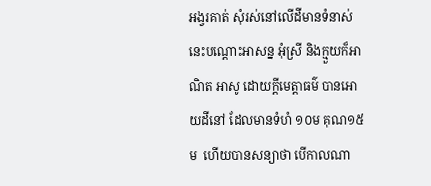អង្វរគាត់ សុំរស់នៅលើដីមានទំនាស់នេះបណ្តោះអាសន្ន អុំស្រី និងក្មួយក៏អាណិត អាសូ ដោយក្តីមេត្តាធម៌ បានអោយដីនៅ ដែលមានទំហំ ១០ម គុណ១៥ម  ហើយបានសន្យាថា បើកាលណា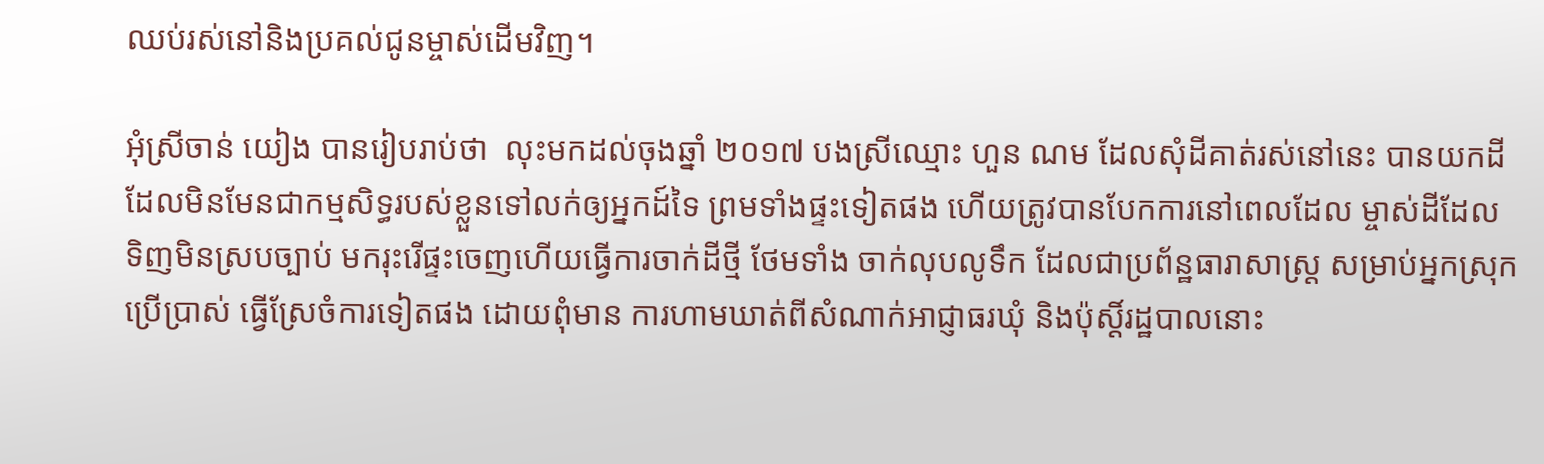ឈប់រស់នៅនិងប្រគល់ជូនម្ចាស់ដើមវិញ។

អុំស្រីចាន់ យៀង បានរៀបរាប់ថា  លុះមកដល់ចុងឆ្នាំ ២០១៧ បងស្រីឈ្មោះ ហួន ណម ដែលសុំដីគាត់រស់នៅនេះ បានយកដីដែលមិនមែនជាកម្មសិទ្ធរបស់ខ្លួនទៅលក់ឲ្យអ្នកដ៍ទៃ ព្រមទាំងផ្ទះទៀតផង ហើយត្រូវបានបែកការនៅពេលដែល ម្ចាស់ដីដែល ទិញមិនស្របច្បាប់ មករុះរើផ្ទះចេញហើយធ្វើការចាក់ដីថ្មី ថែមទាំង ចាក់លុបលូទឹក ដែលជាប្រព័ន្ឋធារាសាស្រ្ត សម្រាប់អ្នកស្រុកប្រើប្រាស់ ធ្វើស្រែចំការទៀតផង ដោយពុំមាន ការហាមឃាត់ពីសំណាក់អាជ្ញាធរឃុំ និងប៉ុស្តិ៍រដ្ឋបាលនោះ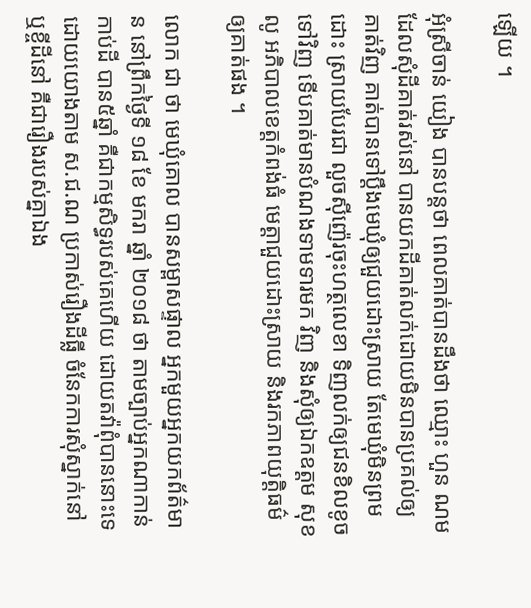ឡើយ ។

អុំស្រីចាន់ យៀង បានបន្តថា ពេលគាត់បានដឹងថា ឈ្មោះ ហួន ណម  ដែលសុំដីគាត់រស់នៅ បានយកដីគាត់លក់ដោយមិនបានប្រគល់ឲ្យគាត់វិញ គាត់បានទៅប្តឹងមេឃុំឲ្យជួយដោះស្រាយ តែមេឃុំមិនព្រមដោះ ស្រាយបែរជា លួចស៊ីញ៉េរចុះហត្ថលេខា ទិញលក់ឲ្យជនខិលខូចទៅវិញ ទើបគាត់មានបំណងទាមទារមក វិញ និងសុំឲ្យឯកឧត្តម សុខ លូ អភិបាលខេត្តកំពង់ធំ មេត្តាជួយដោះស្រាយ និងរកភាពយុត្តិធម៌ឲ្យគាត់ផង ។

លោក ជា ថា មេឃុំគោល បានសម្ពាសផ្ទាល អ្នកមួយអ្នកយកព័ត៌មាន នៅព្រឹកថ្ងៃទី ១៨ ខែ មករា ឆ្នាំ ២០១៨ ថា តាមច្បាប់អ្នកណាកាន់កាប់ដី បាន៥ឆ្នាំ គឺជាកម្មសិទ្ធរបស់គេហើយ ដោយតវ៉ាពុំបាននោះទេ ដោយយោងតាម ស.ជ.ណ ប្រកាស់រឿងដីធ្លី ចំនែកការសុំស្នាក់នៅ ឬខ្ចីដីនៅ គឺជារឿងរបស់គ្នាឯង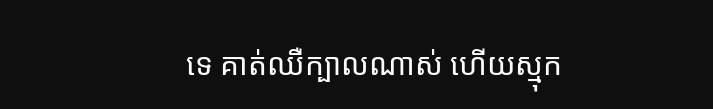ទេ គាត់ឈឺក្បាលណាស់ ហើយស្មុក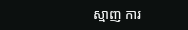ស្មាញ ការ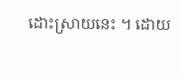ដោះស្រាយនេះ ។ ដោយ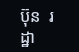ប៊ុន  រដ្ឋា